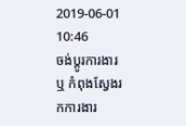2019-06-01 10:46
ចង់ប្តូរការងារ ឬ កំពុងស្វែងរកការងារ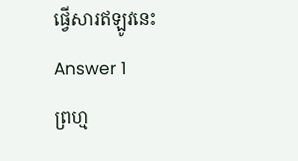ផ្វើសារឥឡូវនេះ
Answer 1
ព្រហ្ម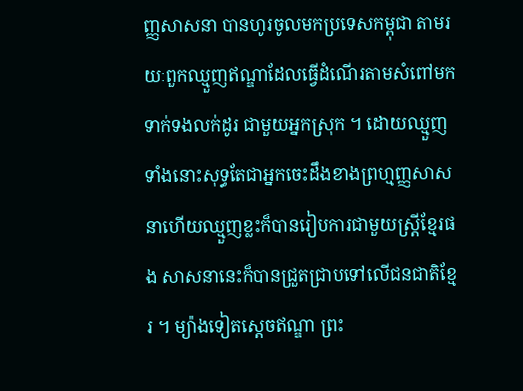ញ្ញសាសនា បានហូរចូលមកប្រទេសកម្ពុជា តាមរយៈពួកឈ្មួញឥណ្ឌាដែលធ្វើដំណើរតាមសំពៅមកទាក់ទងលក់ដូរ ជាមួយអ្នកស្រុក ។ ដោយឈ្មួញទាំងនោះសុទ្ធតែជាអ្នកចេះដឹងខាងព្រហ្មញ្ញសាសនាហើយឈ្មួញខ្លះក៏បានរៀបការជាមួយស្រ្តីខ្មែរផង សាសនានេះក៏បានជ្រួតជ្រាបទៅលើជនជាតិខ្មែរ ។ ម្យ៉ាងទៀតស្តេចឥណ្ឌា ព្រះ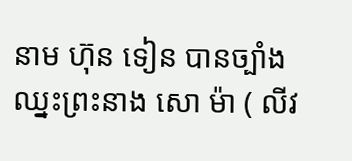នាម ហ៊ុន ទៀន បានច្បាំងឈ្នះព្រះនាង សោ ម៉ា ( លីវ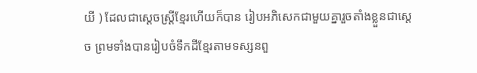យី ) ដែលជាស្តេចស្រ្តីខ្មែរហើយក៏បាន រៀបអភិសេកជាមួយគ្នារួចតាំងខ្លួនជាស្តេច ព្រមទាំងបានរៀបចំទឹកដីខ្មែរតាមទស្សនពួ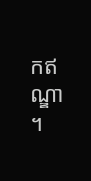កឥណ្ឌា ។